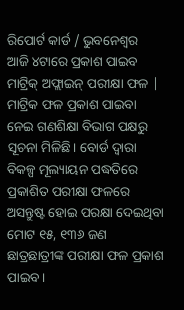ରିପୋର୍ଟ କାର୍ଡ / ଭୁବନେଶ୍ୱର
ଆଜି ୪ଟାରେ ପ୍ରକାଶ ପାଇବ ମାଟ୍ରିକ୍ ଅଫ୍ଲାଇନ୍ ପରୀକ୍ଷା ଫଳ | ମାଟ୍ରିକ ଫଳ ପ୍ରକାଶ ପାଇବା ନେଇ ଗଣଶିକ୍ଷା ବିଭାଗ ପକ୍ଷରୁ ସୂଚନା ମିଳିଛି। ବୋର୍ଡ ଦ୍ୱାରା ବିକଳ୍ପ ମୂଲ୍ୟାୟନ ପଦ୍ଧତିରେ ପ୍ରକାଶିତ ପରୀକ୍ଷା ଫଳରେ ଅସନ୍ତୁଷ୍ଟ ହୋଇ ପରକ୍ଷା ଦେଇଥିବା ମୋଟ ୧୫, ୧୩୬ ଜଣ ଛାତ୍ରଛାତ୍ରୀଙ୍କ ପରୀକ୍ଷା ଫଳ ପ୍ରକାଶ ପାଇବ।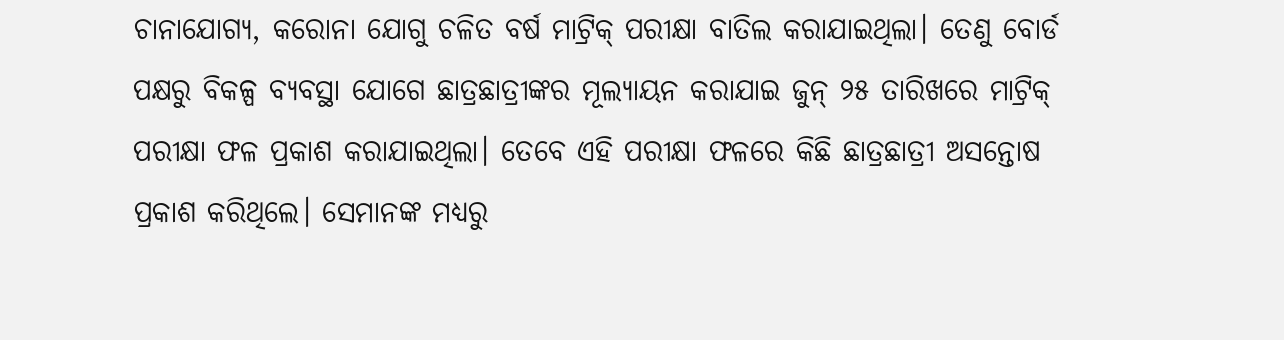ଚାନାଯୋଗ୍ୟ, କରୋନା ଯୋଗୁ ଚଳିତ ବର୍ଷ ମାଟ୍ରିକ୍ ପରୀକ୍ଷା ବାତିଲ କରାଯାଇଥିଲା। ତେଣୁ ବୋର୍ଡ ପକ୍ଷରୁ ବିକଳ୍ପ ବ୍ୟବସ୍ଥା ଯୋଗେ ଛାତ୍ରଛାତ୍ରୀଙ୍କର ମୂଲ୍ୟାୟନ କରାଯାଇ ଜୁନ୍ ୨୫ ତାରିଖରେ ମାଟ୍ରିକ୍ ପରୀକ୍ଷା ଫଳ ପ୍ରକାଶ କରାଯାଇଥିଲା। ତେବେ ଏହି ପରୀକ୍ଷା ଫଳରେ କିଛି ଛାତ୍ରଛାତ୍ରୀ ଅସନ୍ତୋଷ ପ୍ରକାଶ କରିଥିଲେ। ସେମାନଙ୍କ ମଧ୍ୟରୁ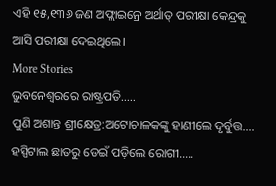ଏହି ୧୫,୧୩୬ ଜଣ ଅଫ୍ଲାଇନ୍ରେ ଅର୍ଥାତ୍ ପରୀକ୍ଷା କେନ୍ଦ୍ରକୁ ଆସି ପରୀକ୍ଷା ଦେଇଥିଲେ।
More Stories
ଭୁବନେଶ୍ୱରରେ ରାଷ୍ଟ୍ରପତି…..
ପୁଣି ଅଶାନ୍ତ ଶ୍ରୀକ୍ଷେତ୍ର:ଅଟୋଚାଳକଙ୍କୁ ହାଣୀଲେ ଦୃର୍ବୁତ୍ତ….
ହସ୍ପିଟାଲ ଛାତରୁ ଡେଇଁ ପଡ଼ିଲେ ରୋଗୀ…..